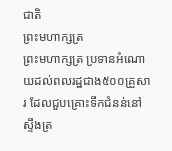ជាតិ
ព្រះមហាក្សត្រ
ព្រះមហាក្សត្រ ប្រទានអំណោយដល់ពលរដ្ឋជាង៥០០គ្រួសារ ដែលជួបគ្រោះទឹកជំនន់នៅស្ទឹងត្រ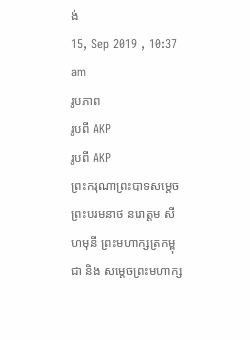ង់
15, Sep 2019 , 10:37 am
រូបភាព
រូបពី AKP
រូបពី AKP
ព្រះករុណាព្រះបាទសម្ដេចព្រះបរមនាថ នរោត្ដម សីហមុនី ព្រះមហាក្សត្រកម្ពុជា និង សម្ដេចព្រះមហាក្ស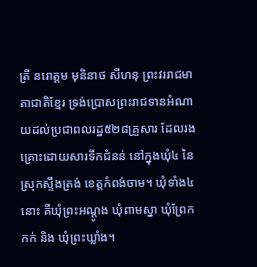ត្រី នរោត្ដម មុនិនាថ សីហនុ ព្រះវររាជមាតាជាតិខ្មែរ ទ្រង់ប្រោសព្រះរាជទានអំណាយដល់ប្រជាពលរដ្ឋ៥២៨គ្រួសារ ដែលរងគ្រោះដោយសារទឹកជំនន់ នៅក្នុងឃុំ៤ នៃស្រុកស្ទឹងត្រង់ ខេត្តកំពង់ចាម។ ឃុំទាំង៤នោះ គឺឃុំព្រះអណ្តូង ឃុំពាមស្នា ឃុំព្រែកកក់ និង ឃុំព្រះឃ្លាំង។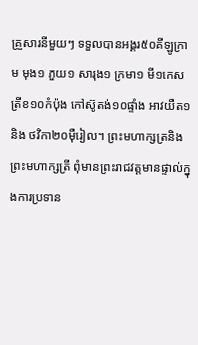គ្រួសារនីមួយៗ ទទួលបានអង្គរ៥០គីឡូក្រាម មុង១ ភួយ១ សារុង១ ក្រមា១ មី១កេស ត្រីខ១០កំប៉ុង កៅស៊ូតង់១០ផ្ទាំង អាវយឺត១ និង ថវិកា២០ម៉ឺរៀល។ ព្រះមហាក្សត្រនិងព្រះមហាក្សត្រី ពុំមានព្រះរាជវត្តមានផ្ទាល់ក្នុងការប្រទាន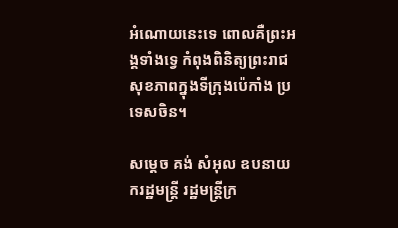អំណោយនេះទេ ពោលគឺព្រះអង្គទាំងទ្វេ កំពុងពិនិត្យព្រះរាជសុខភាពក្នុងទីក្រុងប៉េកាំង ប្រទេសចិន។

សម្ដេច គង់ សំអុល ឧបនាយករដ្ឋមន្រ្ដី រដ្ឋមន្រ្តីក្រ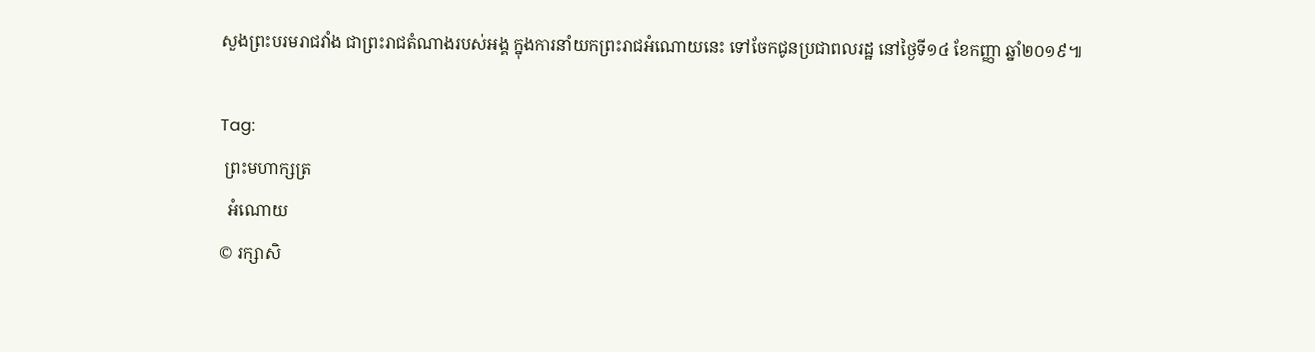សួងព្រះបរមរាជវាំង ជាព្រះរាជតំណាងរបស់អង្គ ក្នុងការនាំយកព្រះរាជអំណោយនេះ ទៅចែកជូនប្រជាពលរដ្ឋ នៅថ្ងៃទី១៤ ខែកញ្ញា ឆ្នាំ២០១៩៕

Tag:
 ព្រះមហាក្សត្រ
  អំណោយ
© រក្សាសិ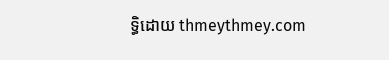ទ្ធិដោយ thmeythmey.com